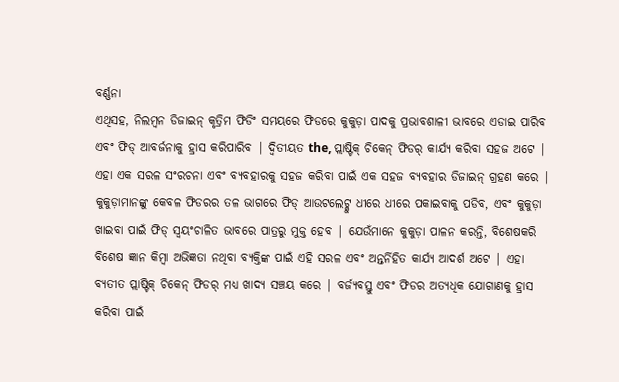ବର୍ଣ୍ଣନା
ଏଥିସହ, ନିଲମ୍ବନ ଡିଜାଇନ୍ କୃତ୍ରିମ ଫିଡିଂ ସମୟରେ ଫିଡରେ କୁକୁଡ଼ା ପାଦକୁ ପ୍ରଭାବଶାଳୀ ଭାବରେ ଏଡାଇ ପାରିବ ଏବଂ ଫିଡ୍ ଆବର୍ଜନାକୁ ହ୍ରାସ କରିପାରିବ | ଦ୍ୱିତୀୟତ the, ପ୍ଲାଷ୍ଟିକ୍ ଚିକେନ୍ ଫିଡର୍ କାର୍ଯ୍ୟ କରିବା ସହଜ ଅଟେ | ଏହା ଏକ ସରଳ ସଂରଚନା ଏବଂ ବ୍ୟବହାରକୁ ସହଜ କରିବା ପାଇଁ ଏକ ସହଜ ବ୍ୟବହାର ଡିଜାଇନ୍ ଗ୍ରହଣ କରେ | କୁକୁଡ଼ାମାନଙ୍କୁ କେବଳ ଫିଡରର ତଳ ଭାଗରେ ଫିଡ୍ ଆଉଟଲେଟ୍କୁ ଧୀରେ ଧୀରେ ପକାଇବାକୁ ପଡିବ, ଏବଂ କୁକୁଡ଼ା ଖାଇବା ପାଇଁ ଫିଡ୍ ସ୍ୱୟଂଚାଳିତ ଭାବରେ ପାତ୍ରରୁ ମୁକ୍ତ ହେବ | ଯେଉଁମାନେ କୁକୁଡ଼ା ପାଳନ କରନ୍ତି, ବିଶେଷକରି ବିଶେଷ ଜ୍ଞାନ କିମ୍ବା ଅଭିଜ୍ଞତା ନଥିବା ବ୍ୟକ୍ତିଙ୍କ ପାଇଁ ଏହି ସରଳ ଏବଂ ଅନ୍ତର୍ନିହିତ କାର୍ଯ୍ୟ ଆଦର୍ଶ ଅଟେ | ଏହା ବ୍ୟତୀତ ପ୍ଲାଷ୍ଟିକ୍ ଚିକେନ୍ ଫିଡର୍ ମଧ୍ୟ ଖାଦ୍ୟ ସଞ୍ଚୟ କରେ | ବର୍ଜ୍ୟବସ୍ତୁ ଏବଂ ଫିଡର ଅତ୍ୟଧିକ ଯୋଗାଣକୁ ହ୍ରାସ କରିବା ପାଇଁ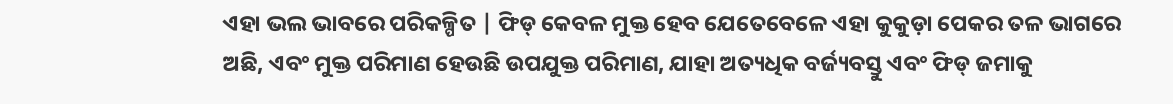ଏହା ଭଲ ଭାବରେ ପରିକଳ୍ପିତ | ଫିଡ୍ କେବଳ ମୁକ୍ତ ହେବ ଯେତେବେଳେ ଏହା କୁକୁଡ଼ା ପେକର ତଳ ଭାଗରେ ଅଛି, ଏବଂ ମୁକ୍ତ ପରିମାଣ ହେଉଛି ଉପଯୁକ୍ତ ପରିମାଣ, ଯାହା ଅତ୍ୟଧିକ ବର୍ଜ୍ୟବସ୍ତୁ ଏବଂ ଫିଡ୍ ଜମାକୁ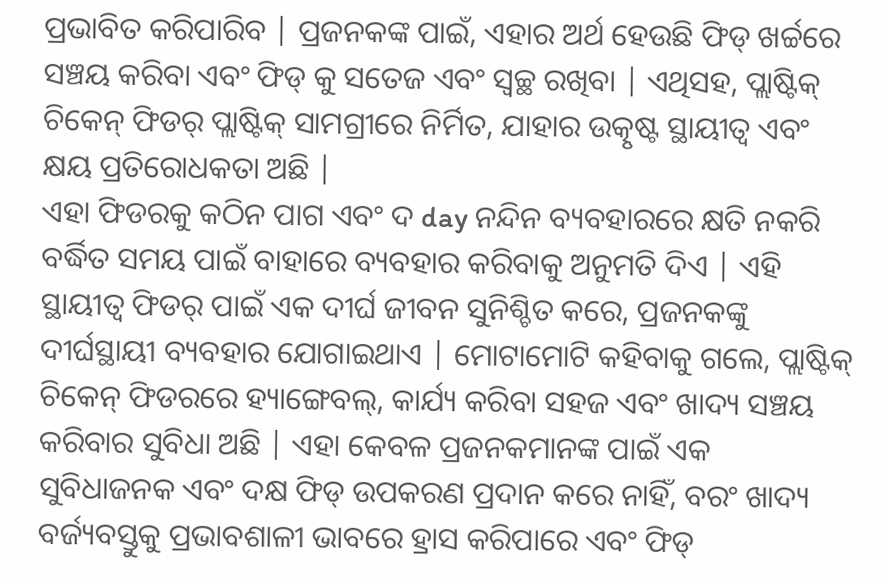ପ୍ରଭାବିତ କରିପାରିବ | ପ୍ରଜନକଙ୍କ ପାଇଁ, ଏହାର ଅର୍ଥ ହେଉଛି ଫିଡ୍ ଖର୍ଚ୍ଚରେ ସଞ୍ଚୟ କରିବା ଏବଂ ଫିଡ୍ କୁ ସତେଜ ଏବଂ ସ୍ୱଚ୍ଛ ରଖିବା | ଏଥିସହ, ପ୍ଲାଷ୍ଟିକ୍ ଚିକେନ୍ ଫିଡର୍ ପ୍ଲାଷ୍ଟିକ୍ ସାମଗ୍ରୀରେ ନିର୍ମିତ, ଯାହାର ଉତ୍କୃଷ୍ଟ ସ୍ଥାୟୀତ୍ୱ ଏବଂ କ୍ଷୟ ପ୍ରତିରୋଧକତା ଅଛି |
ଏହା ଫିଡରକୁ କଠିନ ପାଗ ଏବଂ ଦ day ନନ୍ଦିନ ବ୍ୟବହାରରେ କ୍ଷତି ନକରି ବର୍ଦ୍ଧିତ ସମୟ ପାଇଁ ବାହାରେ ବ୍ୟବହାର କରିବାକୁ ଅନୁମତି ଦିଏ | ଏହି ସ୍ଥାୟୀତ୍ୱ ଫିଡର୍ ପାଇଁ ଏକ ଦୀର୍ଘ ଜୀବନ ସୁନିଶ୍ଚିତ କରେ, ପ୍ରଜନକଙ୍କୁ ଦୀର୍ଘସ୍ଥାୟୀ ବ୍ୟବହାର ଯୋଗାଇଥାଏ | ମୋଟାମୋଟି କହିବାକୁ ଗଲେ, ପ୍ଲାଷ୍ଟିକ୍ ଚିକେନ୍ ଫିଡରରେ ହ୍ୟାଙ୍ଗେବଲ୍, କାର୍ଯ୍ୟ କରିବା ସହଜ ଏବଂ ଖାଦ୍ୟ ସଞ୍ଚୟ କରିବାର ସୁବିଧା ଅଛି | ଏହା କେବଳ ପ୍ରଜନକମାନଙ୍କ ପାଇଁ ଏକ ସୁବିଧାଜନକ ଏବଂ ଦକ୍ଷ ଫିଡ୍ ଉପକରଣ ପ୍ରଦାନ କରେ ନାହିଁ, ବରଂ ଖାଦ୍ୟ ବର୍ଜ୍ୟବସ୍ତୁକୁ ପ୍ରଭାବଶାଳୀ ଭାବରେ ହ୍ରାସ କରିପାରେ ଏବଂ ଫିଡ୍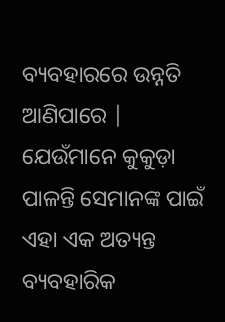ବ୍ୟବହାରରେ ଉନ୍ନତି ଆଣିପାରେ | ଯେଉଁମାନେ କୁକୁଡ଼ା ପାଳନ୍ତି ସେମାନଙ୍କ ପାଇଁ ଏହା ଏକ ଅତ୍ୟନ୍ତ ବ୍ୟବହାରିକ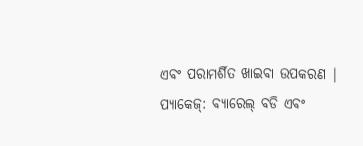ଏବଂ ପରାମର୍ଶିତ ଖାଇବା ଉପକରଣ |
ପ୍ୟାକେଜ୍: ବ୍ୟାରେଲ୍ ବଡି ଏବଂ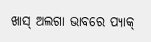ଖାସ୍ ଅଲଗା ଭାବରେ ପ୍ୟାକ୍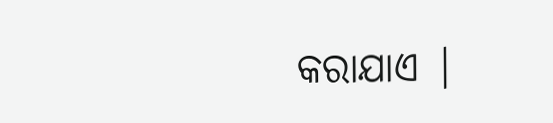କରାଯାଏ |